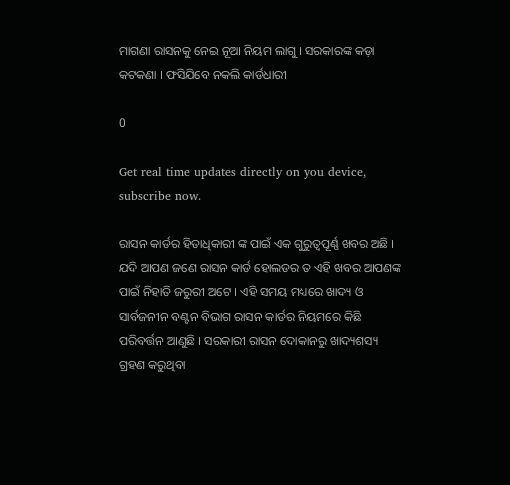ମାଗଣା ରାସନକୁ ନେଇ ନୂଆ ନିୟମ ଲାଗୁ । ସରକାରଙ୍କ କଡ଼ା କଟକଣା । ଫସିଯିବେ ନକଲି କାର୍ଡଧାରୀ

0

Get real time updates directly on you device, subscribe now.

ରାସନ କାର୍ଡର ହିତାଧିକାରୀ ଙ୍କ ପାଇଁ ଏକ ଗୁରୁତ୍ୱପୂର୍ଣ୍ଣ ଖବର ଅଛି । ଯଦି ଆପଣ ଜଣେ ରାସନ କାର୍ଡ ହୋଲଡର ତ ଏହି ଖବର ଆପଣଙ୍କ ପାଇଁ ନିହାତି ଜରୁରୀ ଅଟେ । ଏହି ସମୟ ମଧ୍ୟରେ ଖାଦ୍ୟ ଓ ସାର୍ବଜନୀନ ବଣ୍ଟନ ବିଭାଗ ରାସନ କାର୍ଡର ନିୟମରେ କିଛି ପରିବର୍ତ୍ତନ ଆଣୁଛି । ସରକାରୀ ରାସନ ଦୋକାନରୁ ଖାଦ୍ୟଶସ୍ୟ ଗ୍ରହଣ କରୁଥିବା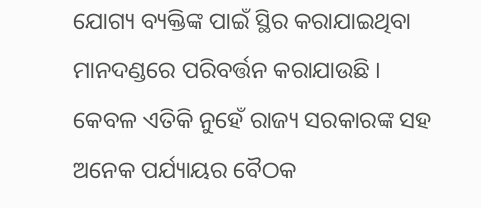ଯୋଗ୍ୟ ବ୍ୟକ୍ତିଙ୍କ ପାଇଁ ସ୍ଥିର କରାଯାଇଥିବା ମାନଦଣ୍ଡରେ ପରିବର୍ତ୍ତନ କରାଯାଉଛି । କେବଳ ଏତିକି ନୁହେଁ ରାଜ୍ୟ ସରକାରଙ୍କ ସହ ଅନେକ ପର୍ଯ୍ୟାୟର ବୈଠକ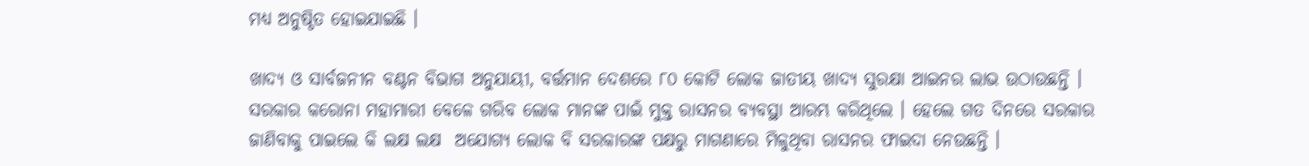ମଧ୍ୟ ଅନୁଷ୍ଠିତ ହୋଇଯାଇଛି ।

ଖାଦ୍ୟ ଓ ସାର୍ବଜନୀନ ବଣ୍ଟନ ବିଭାଗ ଅନୁଯାୟୀ, ବର୍ତ୍ତମାନ ଦେଶରେ ୮୦ କୋଟି ଲୋକ ଜାତୀୟ ଖାଦ୍ୟ ସୁରକ୍ଷା ଆଇନର ଲାଭ ଉଠାଉଛନ୍ତି । ସରକାର କରୋନା ମହାମାରୀ ବେଳେ ଗରିବ ଲୋକ ମାନଙ୍କ ପାଇଁ ମୁକ୍ତ ରାସନର ବ୍ୟବସ୍ଥା ଆରମ୍ଭ କରିଥିଲେ । ହେଲେ ଗତ ଦିନରେ ସରକାର ଜାଣିବାକୁ ପାଇଲେ କି ଲକ୍ଷ ଲକ୍ଷ  ଅଯୋଗ୍ୟ ଲୋକ ବି ସରକାରଙ୍କ ପକ୍ଷରୁ ମାଗଣାରେ ମିଳୁଥିବା ରାସନର ଫାଇଦା ନେଉଛନ୍ତି ।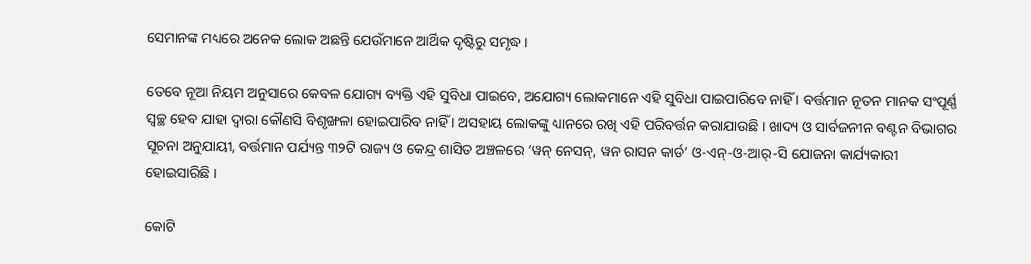ସେମାନଙ୍କ ମଧ୍ୟରେ ଅନେକ ଲୋକ ଅଛନ୍ତି ଯେଉଁମାନେ ଆର୍ଥିକ ଦୃଷ୍ଟିରୁ ସମୃଦ୍ଧ ।

ତେବେ ନୂଆ ନିୟମ ଅନୁସାରେ କେବଳ ଯୋଗ୍ୟ ବ୍ୟକ୍ତି ଏହି ସୁବିଧା ପାଇବେ, ଅଯୋଗ୍ୟ ଲୋକମାନେ ଏହି ସୁବିଧା ପାଇପାରିବେ ନାହିଁ । ବର୍ତ୍ତମାନ ନୂତନ ମାନକ ସଂପୂର୍ଣ୍ଣ ସ୍ୱଚ୍ଛ ହେବ ଯାହା ଦ୍ୱାରା କୌଣସି ବିଶୃଙ୍ଖଳା ହୋଇପାରିବ ନାହିଁ । ଅସହାୟ ଲୋକଙ୍କୁ ଧ୍ୟାନରେ ରଖି ଏହି ପରିବର୍ତ୍ତନ କରାଯାଉଛି । ଖାଦ୍ୟ ଓ ସାର୍ବଜନୀନ ବଣ୍ଟନ ବିଭାଗର ସୂଚନା ଅନୁଯାୟୀ, ବର୍ତ୍ତମାନ ପର୍ଯ୍ୟନ୍ତ ୩୨ଟି ରାଜ୍ୟ ଓ କେନ୍ଦ୍ର ଶାସିତ ଅଞ୍ଚଳରେ ‘ୱନ୍ ନେସନ୍, ୱନ ରାସନ କାର୍ଡ’ ଓ-ଏନ୍-ଓ-ଆର୍-ସି ଯୋଜନା କାର୍ଯ୍ୟକାରୀ ହୋଇସାରିଛି ।

କୋଟି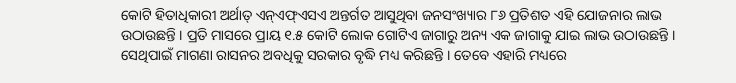କୋଟି ହିତାଧିକାରୀ ଅର୍ଥାତ୍ ଏନ୍ଏଫ୍ଏସଏ ଅନ୍ତର୍ଗତ ଆସୁଥିବା ଜନସଂଖ୍ୟାର ୮୬ ପ୍ରତିଶତ ଏହି ଯୋଜନାର ଲାଭ ଉଠାଉଛନ୍ତି । ପ୍ରତି ମାସରେ ପ୍ରାୟ ୧.୫ କୋଟି ଲୋକ ଗୋଟିଏ ଜାଗାରୁ ଅନ୍ୟ ଏକ ଜାଗାକୁ ଯାଇ ଲାଭ ଉଠାଉଛନ୍ତି । ସେଥିପାଇଁ ମାଗଣା ରାସନର ଅବଧିକୁ ସରକାର ବୃଦ୍ଧି ମଧ୍ୟ କରିଛନ୍ତି । ତେବେ ଏହାରି ମଧ୍ୟରେ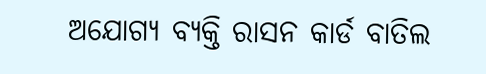ଅଯୋଗ୍ୟ ବ୍ୟକ୍ତି ରାସନ କାର୍ଡ ବାତିଲ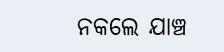ନକଲେ ଯାଞ୍ଚ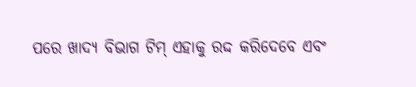ପରେ ଖାଦ୍ୟ ବିଭାଗ ଟିମ୍‌ ଏହାକୁ ରଦ୍ଦ କରିଦେବେ ଏବଂ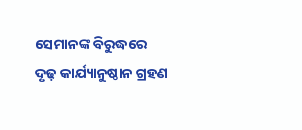ସେମାନଙ୍କ ବିରୁଦ୍ଧରେ ଦୃଢ଼ କାର୍ଯ୍ୟାନୁଷ୍ଠାନ ଗ୍ରହଣ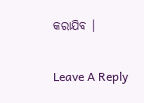କରାଯିବ ।

Leave A Reply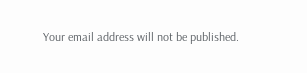Your email address will not be published.